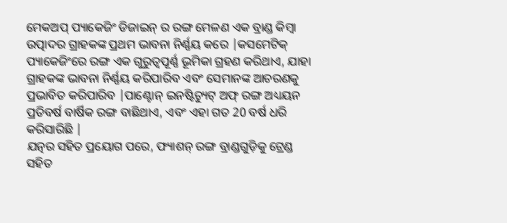ମେକଅପ୍ ପ୍ୟାକେଜିଂ ଡିଜାଇନ୍ ର ରଙ୍ଗ ମେଳଣ ଏକ ବ୍ରାଣ୍ଡ କିମ୍ବା ଉତ୍ପାଦର ଗ୍ରାହକଙ୍କ ପ୍ରଥମ ଭାବନା ନିର୍ଣ୍ଣୟ କରେ |କସମେଟିକ୍ ପ୍ୟାକେଜିଂରେ ରଙ୍ଗ ଏକ ଗୁରୁତ୍ୱପୂର୍ଣ୍ଣ ଭୂମିକା ଗ୍ରହଣ କରିଥାଏ, ଯାହା ଗ୍ରାହକଙ୍କ ଭାବନା ନିର୍ଣ୍ଣୟ କରିପାରିବ ଏବଂ ସେମାନଙ୍କ ଆଚରଣକୁ ପ୍ରଭାବିତ କରିପାରିବ |ପାଣ୍ଟୋନ୍ ଇନଷ୍ଟିଚ୍ୟୁଟ୍ ଅଫ୍ ରଙ୍ଗ ଅଧ୍ୟୟନ ପ୍ରତିବର୍ଷ ବାର୍ଷିକ ରଙ୍ଗ ବାଛିଥାଏ, ଏବଂ ଏହା ଗତ 20 ବର୍ଷ ଧରି କରିସାରିଛି |
ଯତ୍ନର ସହିତ ପ୍ରୟୋଗ ପରେ, ଫ୍ୟାଶନ୍ ରଙ୍ଗ ବ୍ରାଣ୍ଡଗୁଡ଼ିକୁ ଟ୍ରେଣ୍ଡ ସହିତ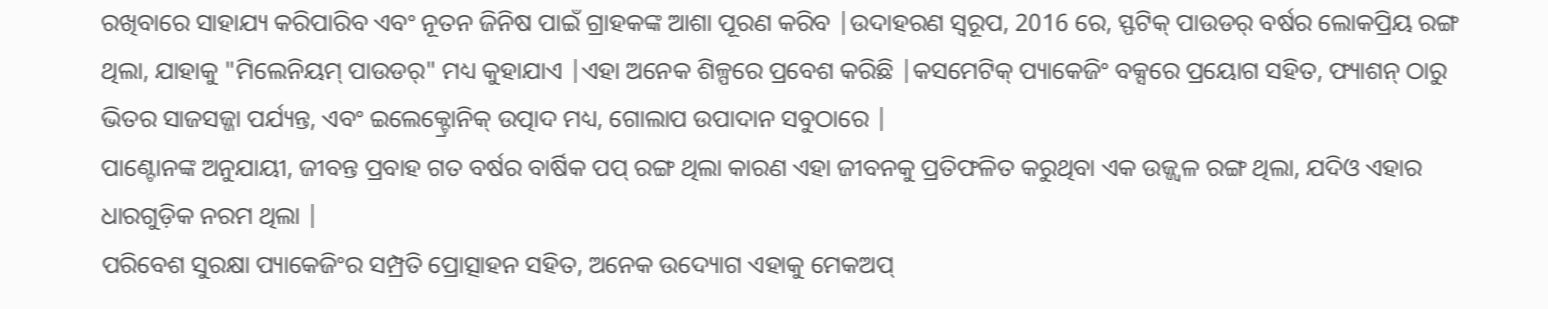ରଖିବାରେ ସାହାଯ୍ୟ କରିପାରିବ ଏବଂ ନୂତନ ଜିନିଷ ପାଇଁ ଗ୍ରାହକଙ୍କ ଆଶା ପୂରଣ କରିବ |ଉଦାହରଣ ସ୍ୱରୂପ, 2016 ରେ, ସ୍ଫଟିକ୍ ପାଉଡର୍ ବର୍ଷର ଲୋକପ୍ରିୟ ରଙ୍ଗ ଥିଲା, ଯାହାକୁ "ମିଲେନିୟମ୍ ପାଉଡର୍" ମଧ୍ୟ କୁହାଯାଏ |ଏହା ଅନେକ ଶିଳ୍ପରେ ପ୍ରବେଶ କରିଛି |କସମେଟିକ୍ ପ୍ୟାକେଜିଂ ବକ୍ସରେ ପ୍ରୟୋଗ ସହିତ, ଫ୍ୟାଶନ୍ ଠାରୁ ଭିତର ସାଜସଜ୍ଜା ପର୍ଯ୍ୟନ୍ତ, ଏବଂ ଇଲେକ୍ଟ୍ରୋନିକ୍ ଉତ୍ପାଦ ମଧ୍ୟ, ଗୋଲାପ ଉପାଦାନ ସବୁଠାରେ |
ପାଣ୍ଟୋନଙ୍କ ଅନୁଯାୟୀ, ଜୀବନ୍ତ ପ୍ରବାହ ଗତ ବର୍ଷର ବାର୍ଷିକ ପପ୍ ରଙ୍ଗ ଥିଲା କାରଣ ଏହା ଜୀବନକୁ ପ୍ରତିଫଳିତ କରୁଥିବା ଏକ ଉଜ୍ଜ୍ୱଳ ରଙ୍ଗ ଥିଲା, ଯଦିଓ ଏହାର ଧାରଗୁଡ଼ିକ ନରମ ଥିଲା |
ପରିବେଶ ସୁରକ୍ଷା ପ୍ୟାକେଜିଂର ସମ୍ପ୍ରତି ପ୍ରୋତ୍ସାହନ ସହିତ, ଅନେକ ଉଦ୍ୟୋଗ ଏହାକୁ ମେକଅପ୍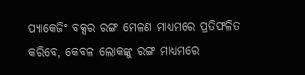ପ୍ୟାକେଜିଂ ବକ୍ସର ରଙ୍ଗ ମେଳଣ ମାଧ୍ୟମରେ ପ୍ରତିଫଳିତ କରିବେ, କେବଳ ଲୋକଙ୍କୁ ରଙ୍ଗ ମାଧ୍ୟମରେ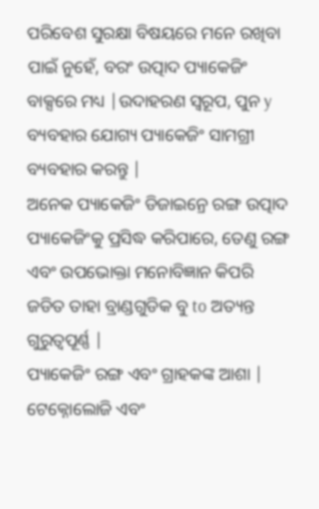ପରିବେଶ ସୁରକ୍ଷା ବିଷୟରେ ମନେ ରଖିବା ପାଇଁ ନୁହେଁ, ବରଂ ଉତ୍ପାଦ ପ୍ୟାକେଜିଂ ବାକ୍ସରେ ମଧ୍ୟ |ଉଦାହରଣ ସ୍ୱରୂପ, ପୁନ y ବ୍ୟବହାର ଯୋଗ୍ୟ ପ୍ୟାକେଜିଂ ସାମଗ୍ରୀ ବ୍ୟବହାର କରନ୍ତୁ |
ଅନେକ ପ୍ୟାକେଜିଂ ଡିଜାଇନ୍ରେ ରଙ୍ଗ ଉତ୍ପାଦ ପ୍ୟାକେଜିଂକୁ ପ୍ରସିଦ୍ଧ କରିପାରେ, ତେଣୁ ରଙ୍ଗ ଏବଂ ଉପଭୋକ୍ତା ମନୋବିଜ୍ଞାନ କିପରି ଜଡିତ ତାହା ବ୍ରାଣ୍ଡଗୁଡିକ ବୁ to ଅତ୍ୟନ୍ତ ଗୁରୁତ୍ୱପୂର୍ଣ୍ଣ |
ପ୍ୟାକେଜିଂ ରଙ୍ଗ ଏବଂ ଗ୍ରାହକଙ୍କ ଆଶା |
ଟେକ୍ନୋଲୋଜି ଏବଂ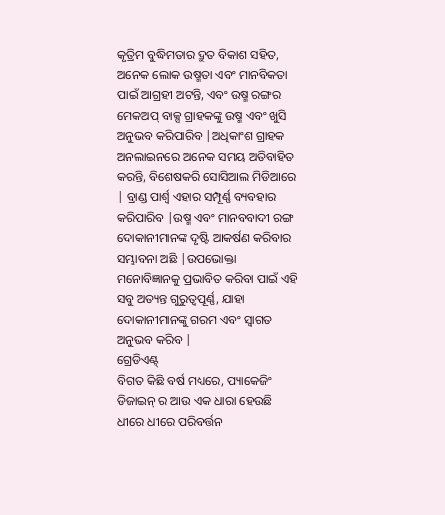କୃତ୍ରିମ ବୁଦ୍ଧିମତାର ଦ୍ରୁତ ବିକାଶ ସହିତ, ଅନେକ ଲୋକ ଉଷ୍ମତା ଏବଂ ମାନବିକତା ପାଇଁ ଆଗ୍ରହୀ ଅଟନ୍ତି, ଏବଂ ଉଷ୍ମ ରଙ୍ଗର ମେକଅପ୍ ବାକ୍ସ ଗ୍ରାହକଙ୍କୁ ଉଷ୍ମ ଏବଂ ଖୁସି ଅନୁଭବ କରିପାରିବ |ଅଧିକାଂଶ ଗ୍ରାହକ ଅନଲାଇନରେ ଅନେକ ସମୟ ଅତିବାହିତ କରନ୍ତି, ବିଶେଷକରି ସୋସିଆଲ ମିଡିଆରେ | ବ୍ରାଣ୍ଡ ପାର୍ଶ୍ୱ ଏହାର ସମ୍ପୂର୍ଣ୍ଣ ବ୍ୟବହାର କରିପାରିବ |ଉଷ୍ମ ଏବଂ ମାନବବାଦୀ ରଙ୍ଗ ଦୋକାନୀମାନଙ୍କ ଦୃଷ୍ଟି ଆକର୍ଷଣ କରିବାର ସମ୍ଭାବନା ଅଛି |ଉପଭୋକ୍ତା ମନୋବିଜ୍ଞାନକୁ ପ୍ରଭାବିତ କରିବା ପାଇଁ ଏହି ସବୁ ଅତ୍ୟନ୍ତ ଗୁରୁତ୍ୱପୂର୍ଣ୍ଣ, ଯାହା ଦୋକାନୀମାନଙ୍କୁ ଗରମ ଏବଂ ସ୍ୱାଗତ ଅନୁଭବ କରିବ |
ଗ୍ରେଡିଏଣ୍ଟ୍
ବିଗତ କିଛି ବର୍ଷ ମଧ୍ୟରେ, ପ୍ୟାକେଜିଂ ଡିଜାଇନ୍ ର ଆଉ ଏକ ଧାରା ହେଉଛି ଧୀରେ ଧୀରେ ପରିବର୍ତ୍ତନ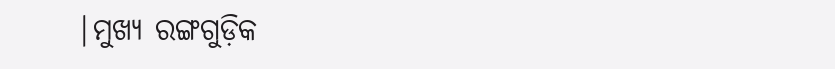|ମୁଖ୍ୟ ରଙ୍ଗଗୁଡ଼ିକ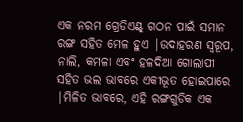ଏକ ନରମ ଗ୍ରେଡିଏଣ୍ଟ୍ ଗଠନ ପାଇଁ ସମାନ ରଙ୍ଗ ସହିତ ମେଳ ହୁଏ |ଉଦାହରଣ ସ୍ୱରୂପ, ନାଲି, କମଳା ଏବଂ ହଳଦିଆ ଗୋଲାପୀ ସହିତ ଭଲ ଭାବରେ ଏକୀଭୂତ ହୋଇପାରେ |ମିଳିତ ଭାବରେ, ଏହି ରଙ୍ଗଗୁଡିକ ଏକ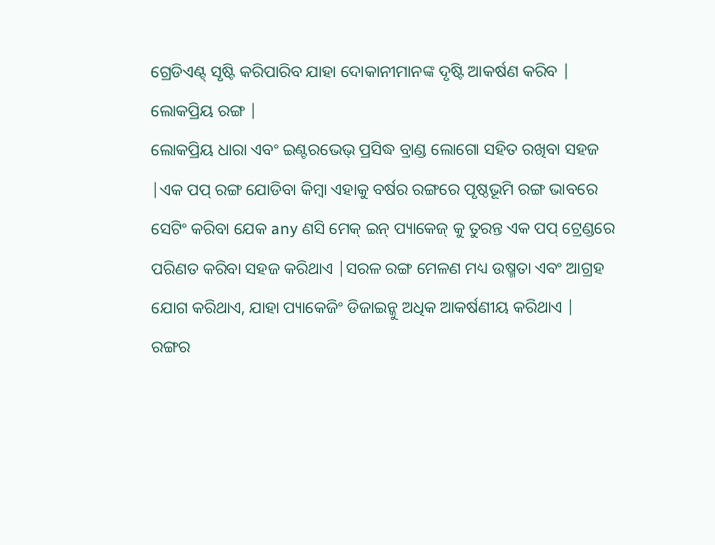ଗ୍ରେଡିଏଣ୍ଟ୍ ସୃଷ୍ଟି କରିପାରିବ ଯାହା ଦୋକାନୀମାନଙ୍କ ଦୃଷ୍ଟି ଆକର୍ଷଣ କରିବ |
ଲୋକପ୍ରିୟ ରଙ୍ଗ |
ଲୋକପ୍ରିୟ ଧାରା ଏବଂ ଇଣ୍ଟରଭେଭ୍ ପ୍ରସିଦ୍ଧ ବ୍ରାଣ୍ଡ ଲୋଗୋ ସହିତ ରଖିବା ସହଜ |ଏକ ପପ୍ ରଙ୍ଗ ଯୋଡିବା କିମ୍ବା ଏହାକୁ ବର୍ଷର ରଙ୍ଗରେ ପୃଷ୍ଠଭୂମି ରଙ୍ଗ ଭାବରେ ସେଟିଂ କରିବା ଯେକ any ଣସି ମେକ୍ ଇନ୍ ପ୍ୟାକେଜ୍ କୁ ତୁରନ୍ତ ଏକ ପପ୍ ଟ୍ରେଣ୍ଡରେ ପରିଣତ କରିବା ସହଜ କରିଥାଏ |ସରଳ ରଙ୍ଗ ମେଳଣ ମଧ୍ୟ ଉଷ୍ମତା ଏବଂ ଆଗ୍ରହ ଯୋଗ କରିଥାଏ, ଯାହା ପ୍ୟାକେଜିଂ ଡିଜାଇନ୍କୁ ଅଧିକ ଆକର୍ଷଣୀୟ କରିଥାଏ |
ରଙ୍ଗର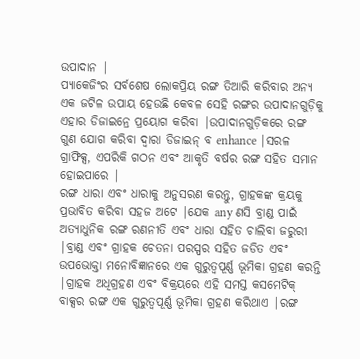ଉପାଦାନ |
ପ୍ୟାକେଜିଂର ସର୍ବଶେଷ ଲୋକପ୍ରିୟ ରଙ୍ଗ ତିଆରି କରିବାର ଅନ୍ୟ ଏକ ଜଟିଳ ଉପାୟ ହେଉଛି କେବଳ ସେହି ରଙ୍ଗର ଉପାଦାନଗୁଡ଼ିକୁ ଏହାର ଡିଜାଇନ୍ରେ ପ୍ରୟୋଗ କରିବା |ଉପାଦାନଗୁଡ଼ିକରେ ରଙ୍ଗ ଗୁଣ ଯୋଗ କରିବା ଦ୍ୱାରା ଡିଜାଇନ୍ ବ enhance |ସରଳ ଗ୍ରାଫିକ୍ସ, ଏପରିକି ଗଠନ ଏବଂ ଆକୃତି ବର୍ଷର ରଙ୍ଗ ସହିତ ସମାନ ହୋଇପାରେ |
ରଙ୍ଗ ଧାରା ଏବଂ ଧାରାକୁ ଅନୁସରଣ କରନ୍ତୁ, ଗ୍ରାହକଙ୍କ କ୍ରୟକୁ ପ୍ରଭାବିତ କରିବା ସହଜ ଅଟେ |ଯେକ any ଣସି ବ୍ରାଣ୍ଡ ପାଇଁ ଅତ୍ୟାଧୁନିକ ରଙ୍ଗ ରଣନୀତି ଏବଂ ଧାରା ସହିତ ଚାଲିବା ଜରୁରୀ |ବ୍ରାଣ୍ଡ ଏବଂ ଗ୍ରାହକ ଚେତନା ପରସ୍ପର ସହିତ ଜଡିତ ଏବଂ ଉପଭୋକ୍ତା ମନୋବିଜ୍ଞାନରେ ଏକ ଗୁରୁତ୍ୱପୂର୍ଣ୍ଣ ଭୂମିକା ଗ୍ରହଣ କରନ୍ତି |ଗ୍ରାହକ ଅଧିଗ୍ରହଣ ଏବଂ ବିକ୍ରୟରେ ଏହି ସମସ୍ତ କସମେଟିକ୍ ବାକ୍ସର ରଙ୍ଗ ଏକ ଗୁରୁତ୍ୱପୂର୍ଣ୍ଣ ଭୂମିକା ଗ୍ରହଣ କରିଥାଏ |ରଙ୍ଗ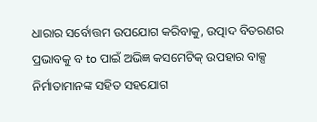ଧାରାର ସର୍ବୋତ୍ତମ ଉପଯୋଗ କରିବାକୁ, ଉତ୍ପାଦ ବିତରଣର ପ୍ରଭାବକୁ ବ to ପାଇଁ ଅଭିଜ୍ଞ କସମେଟିକ୍ ଉପହାର ବାକ୍ସ ନିର୍ମାତାମାନଙ୍କ ସହିତ ସହଯୋଗ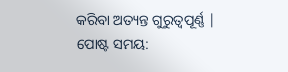କରିବା ଅତ୍ୟନ୍ତ ଗୁରୁତ୍ୱପୂର୍ଣ୍ଣ |
ପୋଷ୍ଟ ସମୟ: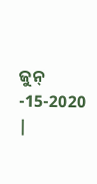ଜୁନ୍ -15-2020 |